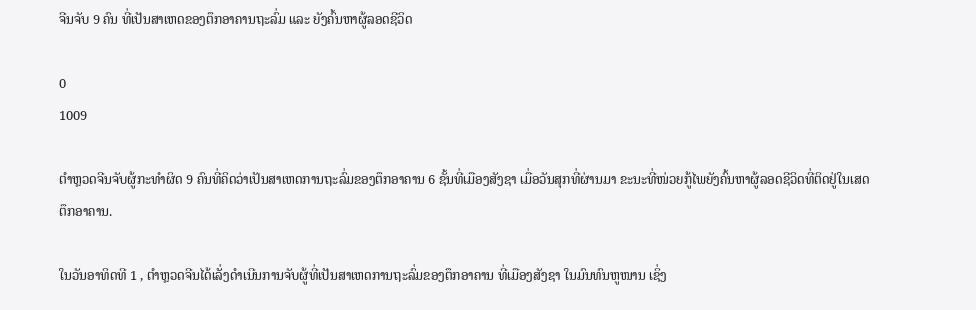ຈີນຈັບ 9 ຄົນ ທີ່ເປັນສາເຫດຂອງຕຶກອາຄານຖະລົ່ມ ແລະ ຍັງຄົ້ນຫາຜູ້ລອດຊີວິດ

0
1009

ຕຳຫຼວດຈີນຈັບຜູ້ກະທຳຜິດ 9 ຄົນທີ່ຄິດວ່າເປັນສາເຫດການຖະລົ່ມຂອງຕຶກອາຄານ 6 ຊັ້ນທີ່ເມືອງສັງຊາ ເມື່ອວັນສຸກທີ່ຜ່ານມາ ຂະນະທີ່ໜ່ວຍກູ້ໄພຍັງຄົ້ນຫາຜູ້ລອດຊີວິດທີ່ຕິດຢູ່ໃນເສດຕຶກອາຄານ.

ໃນວັນອາທິດທີ 1 , ຕຳຫຼວດຈີນໄດ້ເລັ່ງດຳເນີນການຈັບຜູ້ທີ່ເປັນສາເຫດການຖະລົ່ມຂອງຕຶກອາຄານ ທີ່ເມືອງສັງຊາ ໃນມົນທົນຫູໜານ ເຊິ່ງ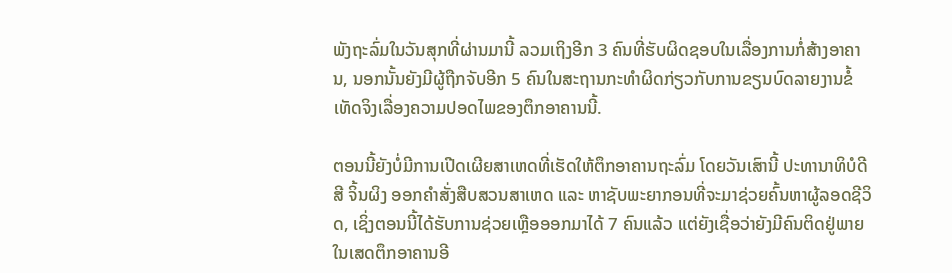ພັງຖະລົ່ມໃນວັນສຸກທີ່ຜ່ານມານີ້ ລວມເຖິງອີກ 3 ຄົນທີ່ຮັບຜິດຊອບໃນເລື່ອງການກໍ່ສ້າງອາຄານ, ນອກນັ້ນຍັງມີຜູ້ຖືກຈັບອີກ 5 ຄົນໃນສະຖານກະທຳຜິດກ່ຽວກັບການຂຽນບົດລາຍງານຂໍ້ເທັດຈິງເລື່ອງຄວາມປອດໄພຂອງຕຶກອາຄານນີ້.

ຕອນນີ້ຍັງບໍ່ມີການເປີດເຜີຍສາເຫດທີ່ເຮັດໃຫ້ຕຶກອາຄານຖະລົ່ມ ໂດຍວັນເສົານີ້ ປະທານາທິບໍດີ ສີ ຈິ້ນຜິງ ອອກຄຳສັ່ງສືບສວນສາເຫດ ແລະ ຫາຊັບພະຍາກອນທີ່ຈະມາຊ່ວຍຄົ້ນຫາຜູ້ລອດຊີວິດ, ເຊິ່ງຕອນນີ້ໄດ້ຮັບການຊ່ວຍເຫຼືອອອກມາໄດ້ 7 ຄົນແລ້ວ ແຕ່ຍັງເຊື່ອວ່າຍັງມີຄົນຕິດຢູ່ພາຍໃນເສດຕຶກອາຄານອີ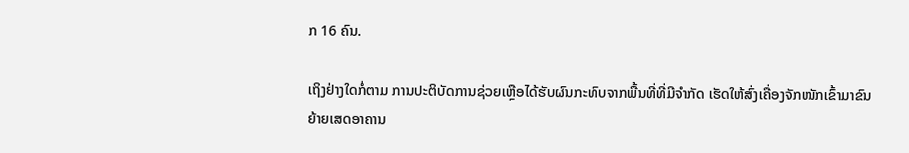ກ 16 ຄົນ.

ເຖິງຢ່າງໃດກໍ່ຕາມ ການປະຕິບັດການຊ່ວຍເຫຼືອໄດ້ຮັບຜົນກະທົບຈາກພື້ນທີ່ທີ່ມີຈຳກັດ ເຮັດໃຫ້ສົ່ງເຄື່ອງຈັກໜັກເຂົ້າມາຂົນຍ້າຍເສດອາຄານ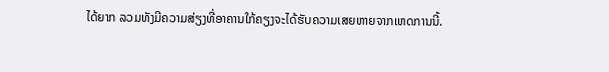ໄດ້ຍາກ ລວມທັງມີຄວາມສ່ຽງທີ່ອາຄານໃກ້ຄຽງຈະໄດ້ຮັບຄວາມເສຍຫາຍຈາກເຫດການນີ້.